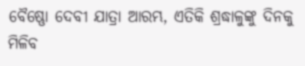ବୈଷ୍ଣୋ ଦେବୀ ଯାତ୍ରା ଆରମ୍ଭ, ଏତିକି ଶ୍ରଦ୍ଧାଳୁଙ୍କୁ ଦିନକୁ ମିଳିବ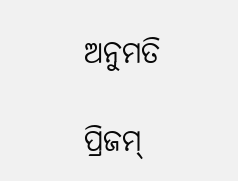ଅନୁମତି

ପ୍ରିଜମ୍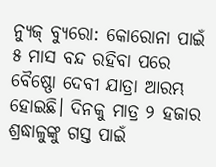ନ୍ୟୁଜ୍ ବ୍ୟୁରୋ: କୋରୋନା ପାଇଁ ୫ ମାସ ବନ୍ଦ ରହିବା ପରେ ବୈଷ୍ଣୋ ଦେବୀ ଯାତ୍ରା ଆରମ୍ଭ ହୋଇଛି। ଦିନକୁ ମାତ୍ର ୨ ହଜାର ଶ୍ରଦ୍ଧାଳୁଙ୍କୁ ଗସ୍ତ ପାଇଁ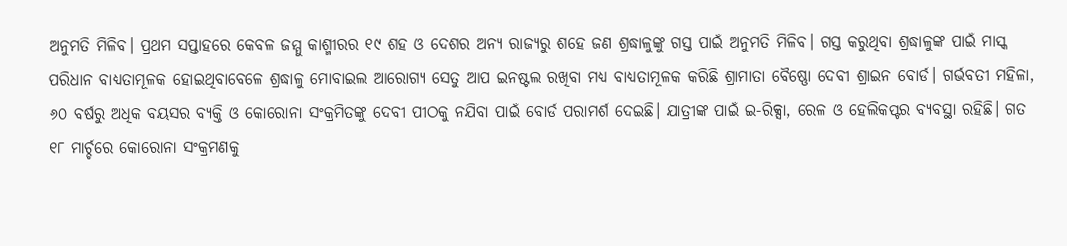ଅନୁମତି ମିଳିବ। ପ୍ରଥମ ସପ୍ତାହରେ କେବଳ ଜମ୍ମୁ କାଶ୍ମୀରର ୧୯ ଶହ ଓ ଦେଶର ଅନ୍ୟ ରାଜ୍ୟରୁ ଶହେ ଜଣ ଶ୍ରଦ୍ଧାଳୁଙ୍କୁ ଗସ୍ତ ପାଇଁ ଅନୁମତି ମିଳିବ। ଗସ୍ତ କରୁଥିବା ଶ୍ରଦ୍ଧାଳୁଙ୍କ ପାଇଁ ମାସ୍କ ପରିଧାନ ବାଧ୍ୟତାମୂଳକ ହୋଇଥିବାବେଳେ ଶ୍ରଦ୍ଧାଳୁ ମୋବାଇଲ ଆରୋଗ୍ୟ ସେତୁ ଆପ ଇନଷ୍ଟଲ ରଖିବା ମଧ୍ୟ ବାଧ୍ୟତାମୂଳକ କରିଛି ଶ୍ରାମାତା ବୈଷ୍ଣୋ ଦେବୀ ଶ୍ରାଇନ ବୋର୍ଡ। ଗର୍ଭବତୀ ମହିଳା, ୬୦ ବର୍ଷରୁ ଅଧିକ ବୟସର ବ୍ୟକ୍ତି ଓ କୋରୋନା ସଂକ୍ରମିତଙ୍କୁ ଦେବୀ ପୀଠକୁ ନଯିବା ପାଇଁ ବୋର୍ଡ ପରାମର୍ଶ ଦେଇଛି। ଯାତ୍ରୀଙ୍କ ପାଇଁ ଇ-ରିକ୍ସା, ରେଳ ଓ ହେଲିକପ୍ଟର ବ୍ୟବସ୍ଥା ରହିଛି। ଗତ ୧୮ ମାର୍ଚ୍ଚରେ କୋରୋନା ସଂକ୍ରମଣକୁ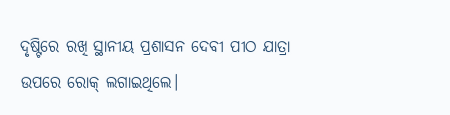ଦୃଷ୍ଟିରେ ରଖି ସ୍ଥାନୀୟ ପ୍ରଶାସନ ଦେବୀ ପୀଠ ଯାତ୍ରା ଉପରେ ରୋକ୍ ଲଗାଇଥିଲେ।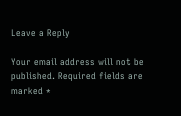Leave a Reply

Your email address will not be published. Required fields are marked *